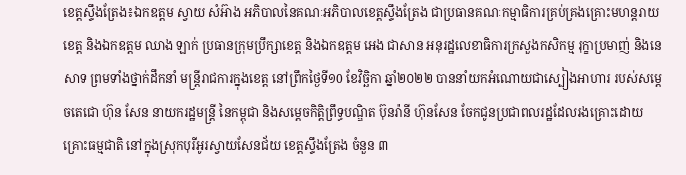ខេត្តស្ទឹងត្រែង៖ឯកឧត្ដម ស្វាយ សំអ៊ាង អភិបាលនៃគណៈអភិបាលខេត្តស្ទឹងត្រែង ជាប្រធានគណៈកម្មាធិការគ្រប់គ្រងគ្រោះមហន្តរាយខេត្ត និងឯកឧត្ដម ឈាង ឡាក់ ប្រធានក្រុមប្រឹក្សាខេត្ត និងឯកឧត្ដម អេង ជាសាន អនុរដ្ឋលេខាធិការក្រសួងកសិកម្ម រុក្ខាប្រមាញ់ និងនេសាទ ព្រមទាំងថ្នាក់ដឹកនាំ មន្ត្រីរាជការក្នុងខេត្ត នៅព្រឹកថ្ងៃទី១0 ខែវិច្ឆិកា ឆ្នាំ២០២២ បាននាំយកអំណោយជាស្បៀងអាហារ របស់សម្តេចតេជោ ហ៊ុន សែន នាយករដ្ឋមន្ត្រី នៃកម្ពុជា និងសម្តេចកិត្តិព្រឹទ្ធបណ្ឌិត ប៊ុនរ៉ានី ហ៊ុនសែន ចែកជូនប្រជាពលរដ្ឋដែលរងគ្រោះដោយគ្រោះធម្មជាតិ នៅក្នុងស្រុកបុរីអូរស្វាយសែនជ័យ ខេត្តស្ទឹងត្រែង ចំនួន ៣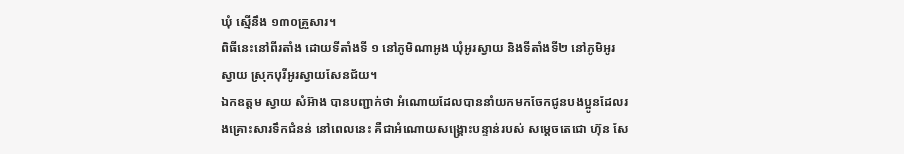ឃុំ ស្មើនឹង ១៣០គ្រួសារ។
ពិធីនេះនៅពីរតាំង ដោយទីតាំងទី ១ នៅភូមិណាអូង ឃុំអូរស្វាយ និងទីតាំងទី២ នៅភូមិអូរស្វាយ ស្រុកបុរីអូរស្វាយសែនជ័យ។
ឯកឧត្តម ស្វាយ សំអ៊ាង បានបញ្ជាក់ថា អំណោយដែលបាននាំយកមកចែកជូនបងប្អូនដែលរងគ្រោះសារទឹកជំនន់ នៅពេលនេះ គឺជាអំណោយសង្គ្រោះបន្ទាន់របស់ សម្តេចតេជោ ហ៊ុន សែ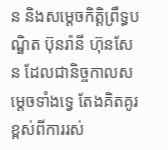ន និងសម្តេចកិត្តិព្រឹទ្ធបណ្ឌិត ប៊ុនរ៉ានី ហ៊ុនសែន ដែលជានិច្ចកាលសម្តេចទាំងទ្វេ តែងគិតគូរខ្ពស់ពីការរស់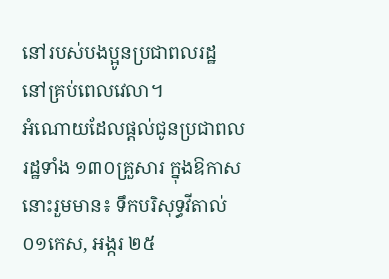នៅរបស់បងប្អូនប្រជាពលរដ្ឋ នៅគ្រប់ពេលវេលា។
អំណោយដែលផ្តល់ជូនប្រជាពលរដ្ឋទាំង ១៣០គ្រួសារ ក្នុងឱកាសនោះរួមមាន៖ ទឹកបរិសុទ្ធវីតាល់ ០១កេស, អង្ករ ២៥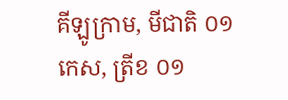គីឡូក្រាម, មីជាតិ ០១កេស, ត្រីខ ០១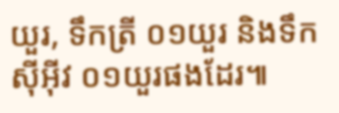យួរ, ទឹកត្រី ០១យួរ និងទឹកស៊ីអ៊ីវ ០១យួរផងដែរ៕